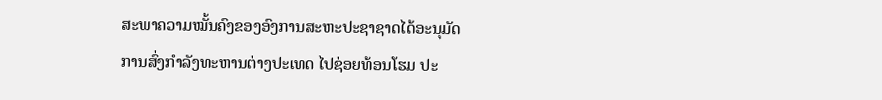ສະພາຄວາມໝັ້ນຄົງຂອງອົງການສະຫະປະຊາຊາດໄດ້ອະນຸມັດ
ການສົ່ງກຳລັງທະຫານຕ່າງປະເທດ ໄປຊ່ອຍທ້ອນໂຮມ ປະ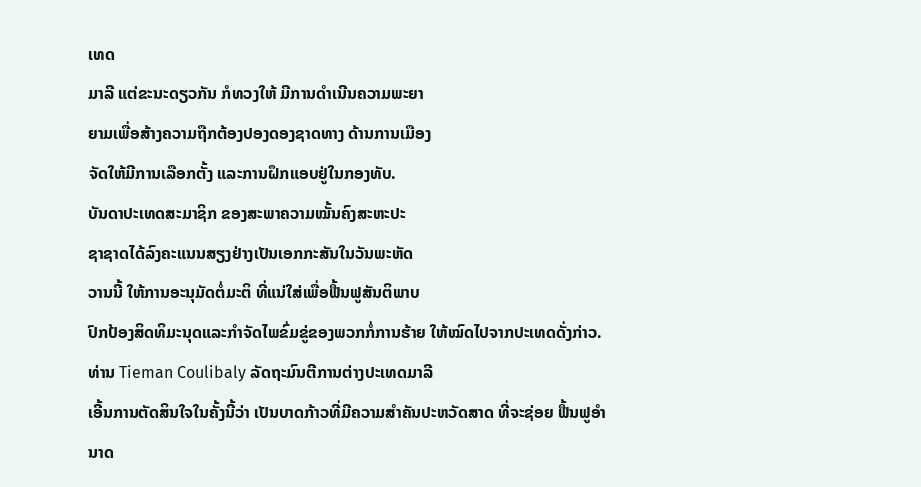ເທດ
ມາລີ ແຕ່ຂະນະດຽວກັນ ກໍທວງໃຫ້ ມີການດຳເນີນຄວາມພະຍາ
ຍາມເພື່ອສ້າງຄວາມຖືກຕ້ອງປອງດອງຊາດທາງ ດ້ານການເມືອງ
ຈັດໃຫ້ມີການເລືອກຕັ້ງ ແລະການຝຶກແອບຢູ່ໃນກອງທັບ.
ບັນດາປະເທດສະມາຊິກ ຂອງສະພາຄວາມໝັ້ນຄົງສະຫະປະ
ຊາຊາດໄດ້ລົງຄະແນນສຽງຢ່າງເປັນເອກກະສັນໃນວັນພະຫັດ
ວານນີ້ ໃຫ້ການອະນຸມັດຕໍ່ມະຕິ ທີ່ແນ່ໃສ່ເພື່ອຟື້ນຟູສັນຕິພາບ
ປົກປ້ອງສິດທິມະນຸດແລະກຳຈັດໄພຂົ່ມຂູ່ຂອງພວກກໍ່ການຮ້າຍ ໃຫ້ໝົດໄປຈາກປະເທດດັ່ງກ່າວ.
ທ່ານ Tieman Coulibaly ລັດຖະມົນຕີການຕ່າງປະເທດມາລີ
ເອີ້ນການຕັດສິນໃຈໃນຄັ້ງນີ້ວ່າ ເປັນບາດກ້າວທີ່ມີຄວາມສຳຄັນປະຫວັດສາດ ທີ່ຈະຊ່ອຍ ຟື້ນຟູອຳນາດ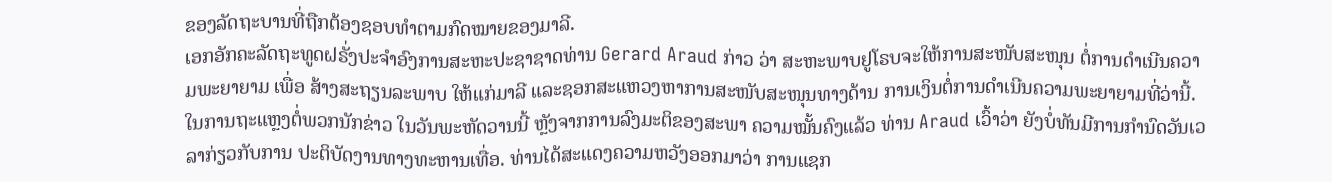ຂອງລັດຖະບານທີ່ຖືກຕ້ອງຊອບທຳຕາມກົດໝາຍຂອງມາລີ.
ເອກອັກຄະລັດຖະທູດຝຣັ່ງປະຈຳອົງການສະຫະປະຊາຊາດທ່ານ Gerard Araud ກ່າວ ວ່າ ສະຫະພາບຢູໂຣບຈະໃຫ້ການສະໜັບສະໜຸນ ຕໍ່ການດຳເນີນຄວາມພະຍາຍາມ ເພື່ອ ສ້າງສະຖຽນລະພາບ ໃຫ້ແກ່ມາລີ ແລະຊອກສະແຫວງຫາການສະໜັບສະໜຸນທາງດ້ານ ການເງິນຕໍ່ການດຳເນີນຄວາມພະຍາຍາມທີ່ວ່ານີ້.
ໃນການຖະແຫຼງຕໍ່ພວກນັກຂ່າວ ໃນວັນພະຫັດວານນີ້ ຫຼັງຈາກການລົງມະຕິຂອງສະພາ ຄວາມໝັ້ນຄົງແລ້ວ ທ່ານ Araud ເວົ້າວ່າ ຍັງບໍ່ທັນມີການກຳນົດວັນເວລາກ່ຽວກັບການ ປະຕິບັດງານທາງທະຫານເທື່ອ. ທ່ານໄດ້ສະແດງຄວາມຫວັງອອກມາວ່າ ການແຊກ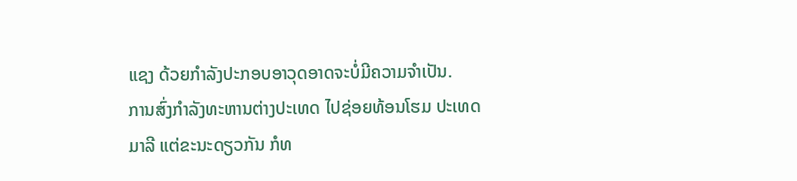ແຊງ ດ້ວຍກຳລັງປະກອບອາວຸດອາດຈະບໍ່ມີຄວາມຈຳເປັນ.
ການສົ່ງກຳລັງທະຫານຕ່າງປະເທດ ໄປຊ່ອຍທ້ອນໂຮມ ປະເທດ
ມາລີ ແຕ່ຂະນະດຽວກັນ ກໍທ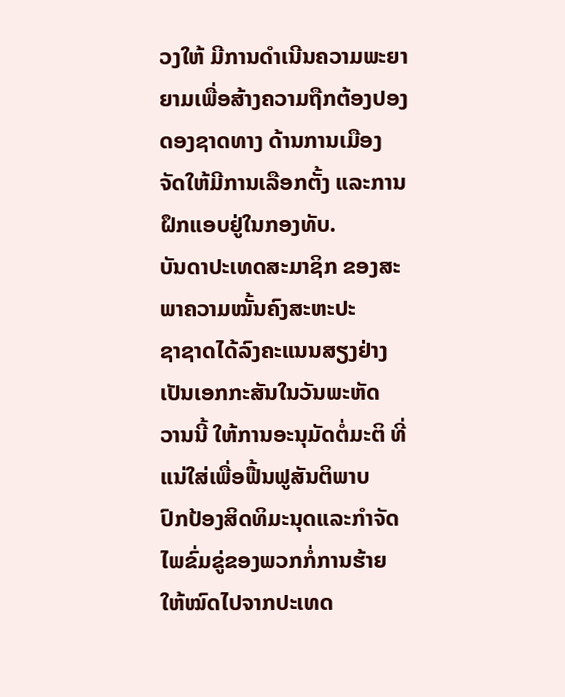ວງໃຫ້ ມີການດຳເນີນຄວາມພະຍາ
ຍາມເພື່ອສ້າງຄວາມຖືກຕ້ອງປອງດອງຊາດທາງ ດ້ານການເມືອງ
ຈັດໃຫ້ມີການເລືອກຕັ້ງ ແລະການຝຶກແອບຢູ່ໃນກອງທັບ.
ບັນດາປະເທດສະມາຊິກ ຂອງສະພາຄວາມໝັ້ນຄົງສະຫະປະ
ຊາຊາດໄດ້ລົງຄະແນນສຽງຢ່າງເປັນເອກກະສັນໃນວັນພະຫັດ
ວານນີ້ ໃຫ້ການອະນຸມັດຕໍ່ມະຕິ ທີ່ແນ່ໃສ່ເພື່ອຟື້ນຟູສັນຕິພາບ
ປົກປ້ອງສິດທິມະນຸດແລະກຳຈັດໄພຂົ່ມຂູ່ຂອງພວກກໍ່ການຮ້າຍ ໃຫ້ໝົດໄປຈາກປະເທດ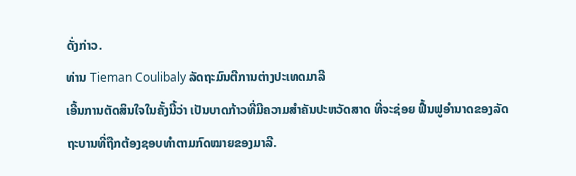ດັ່ງກ່າວ.
ທ່ານ Tieman Coulibaly ລັດຖະມົນຕີການຕ່າງປະເທດມາລີ
ເອີ້ນການຕັດສິນໃຈໃນຄັ້ງນີ້ວ່າ ເປັນບາດກ້າວທີ່ມີຄວາມສຳຄັນປະຫວັດສາດ ທີ່ຈະຊ່ອຍ ຟື້ນຟູອຳນາດຂອງລັດຖະບານທີ່ຖືກຕ້ອງຊອບທຳຕາມກົດໝາຍຂອງມາລີ.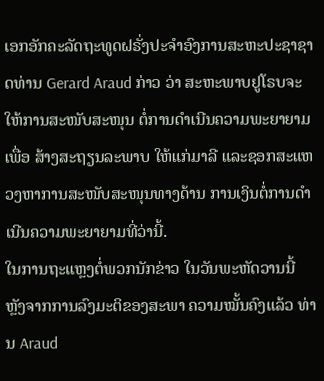ເອກອັກຄະລັດຖະທູດຝຣັ່ງປະຈຳອົງການສະຫະປະຊາຊາດທ່ານ Gerard Araud ກ່າວ ວ່າ ສະຫະພາບຢູໂຣບຈະໃຫ້ການສະໜັບສະໜຸນ ຕໍ່ການດຳເນີນຄວາມພະຍາຍາມ ເພື່ອ ສ້າງສະຖຽນລະພາບ ໃຫ້ແກ່ມາລີ ແລະຊອກສະແຫວງຫາການສະໜັບສະໜຸນທາງດ້ານ ການເງິນຕໍ່ການດຳເນີນຄວາມພະຍາຍາມທີ່ວ່ານີ້.
ໃນການຖະແຫຼງຕໍ່ພວກນັກຂ່າວ ໃນວັນພະຫັດວານນີ້ ຫຼັງຈາກການລົງມະຕິຂອງສະພາ ຄວາມໝັ້ນຄົງແລ້ວ ທ່ານ Araud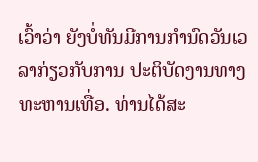ເວົ້າວ່າ ຍັງບໍ່ທັນມີການກຳນົດວັນເວລາກ່ຽວກັບການ ປະຕິບັດງານທາງທະຫານເທື່ອ. ທ່ານໄດ້ສະ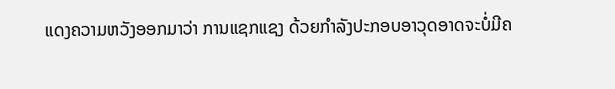ແດງຄວາມຫວັງອອກມາວ່າ ການແຊກແຊງ ດ້ວຍກຳລັງປະກອບອາວຸດອາດຈະບໍ່ມີຄ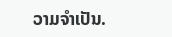ວາມຈຳເປັນ.